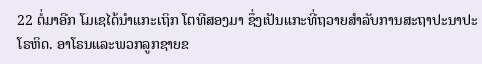22 ຕໍ່ມາອີກ ໂມເຊໄດ້ນຳແກະເຖິກ ໂຕທີສອງມາ ຊຶ່ງເປັນແກະທີ່ຖວາຍສຳລັບການສະຖາປະນາປະໂຣຫິດ. ອາໂຣນແລະພວກລູກຊາຍຂ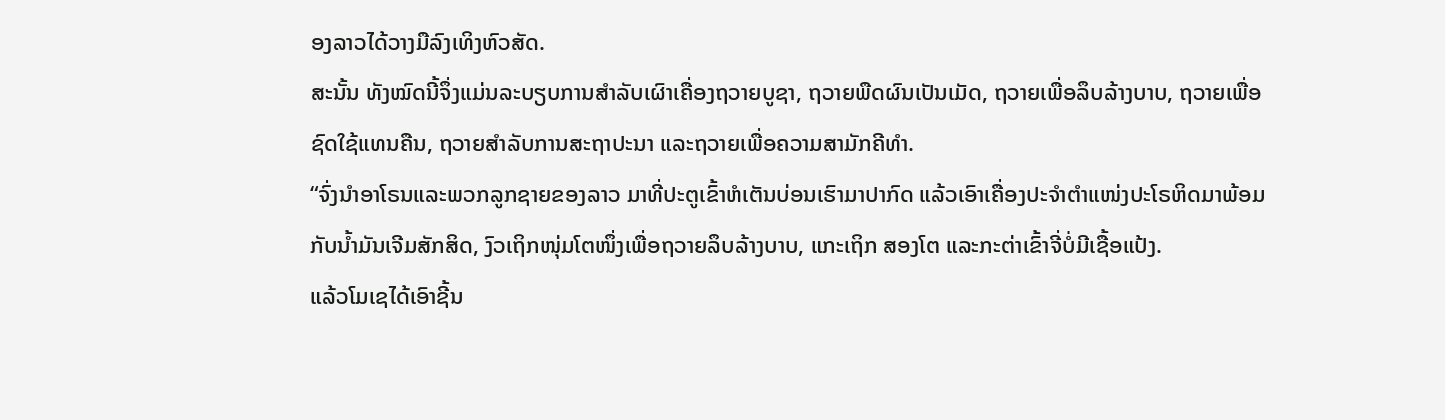ອງລາວໄດ້ວາງມືລົງເທິງຫົວສັດ.
ສະນັ້ນ ທັງໝົດນີ້ຈຶ່ງແມ່ນລະບຽບການສຳລັບເຜົາເຄື່ອງຖວາຍບູຊາ, ຖວາຍພືດຜົນເປັນເມັດ, ຖວາຍເພື່ອລຶບລ້າງບາບ, ຖວາຍເພື່ອຊົດໃຊ້ແທນຄືນ, ຖວາຍສຳລັບການສະຖາປະນາ ແລະຖວາຍເພື່ອຄວາມສາມັກຄີທຳ.
“ຈົ່ງນຳອາໂຣນແລະພວກລູກຊາຍຂອງລາວ ມາທີ່ປະຕູເຂົ້າຫໍເຕັນບ່ອນເຮົາມາປາກົດ ແລ້ວເອົາເຄື່ອງປະຈຳຕຳແໜ່ງປະໂຣຫິດມາພ້ອມກັບນໍ້າມັນເຈີມສັກສິດ, ງົວເຖິກໜຸ່ມໂຕໜຶ່ງເພື່ອຖວາຍລຶບລ້າງບາບ, ແກະເຖິກ ສອງໂຕ ແລະກະຕ່າເຂົ້າຈີ່ບໍ່ມີເຊື້ອແປ້ງ.
ແລ້ວໂມເຊໄດ້ເອົາຊີ້ນ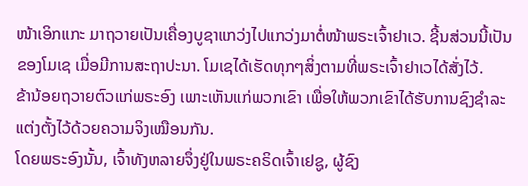ໜ້າເອິກແກະ ມາຖວາຍເປັນເຄື່ອງບູຊາແກວ່ງໄປແກວ່ງມາຕໍ່ໜ້າພຣະເຈົ້າຢາເວ. ຊີ້ນສ່ວນນີ້ເປັນຂອງໂມເຊ ເມື່ອມີການສະຖາປະນາ. ໂມເຊໄດ້ເຮັດທຸກໆສິ່ງຕາມທີ່ພຣະເຈົ້າຢາເວໄດ້ສັ່ງໄວ້.
ຂ້ານ້ອຍຖວາຍຕົວແກ່ພຣະອົງ ເພາະເຫັນແກ່ພວກເຂົາ ເພື່ອໃຫ້ພວກເຂົາໄດ້ຮັບການຊົງຊຳລະແຕ່ງຕັ້ງໄວ້ດ້ວຍຄວາມຈິງເໝືອນກັນ.
ໂດຍພຣະອົງນັ້ນ, ເຈົ້າທັງຫລາຍຈຶ່ງຢູ່ໃນພຣະຄຣິດເຈົ້າເຢຊູ, ຜູ້ຊົງ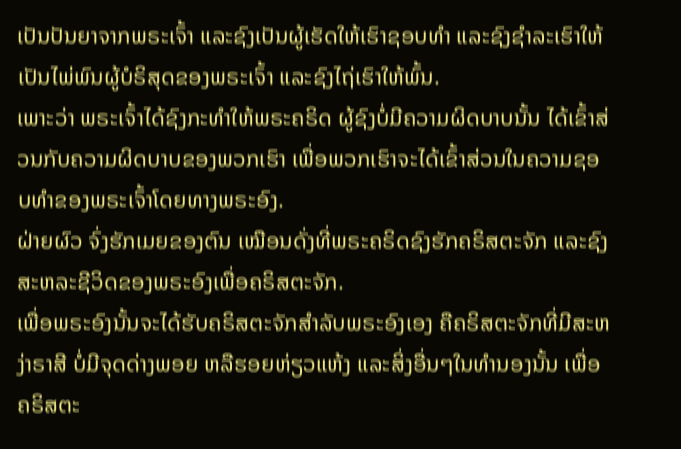ເປັນປັນຍາຈາກພຣະເຈົ້າ ແລະຊົງເປັນຜູ້ເຮັດໃຫ້ເຮົາຊອບທຳ ແລະຊົງຊຳລະເຮົາໃຫ້ເປັນໄພ່ພົນຜູ້ບໍຣິສຸດຂອງພຣະເຈົ້າ ແລະຊົງໄຖ່ເຮົາໃຫ້ພົ້ນ.
ເພາະວ່າ ພຣະເຈົ້າໄດ້ຊົງກະທຳໃຫ້ພຣະຄຣິດ ຜູ້ຊົງບໍ່ມີຄວາມຜິດບາບນັ້ນ ໄດ້ເຂົ້າສ່ວນກັບຄວາມຜິດບາບຂອງພວກເຮົາ ເພື່ອພວກເຮົາຈະໄດ້ເຂົ້າສ່ວນໃນຄວາມຊອບທຳຂອງພຣະເຈົ້າໂດຍທາງພຣະອົງ.
ຝ່າຍຜົວ ຈົ່ງຮັກເມຍຂອງຕົນ ເໝືອນດັ່ງທີ່ພຣະຄຣິດຊົງຮັກຄຣິສຕະຈັກ ແລະຊົງສະຫລະຊີວິດຂອງພຣະອົງເພື່ອຄຣິສຕະຈັກ.
ເພື່ອພຣະອົງນັ້ນຈະໄດ້ຮັບຄຣິສຕະຈັກສຳລັບພຣະອົງເອງ ຄືຄຣິສຕະຈັກທີ່ມີສະຫງ່າຣາສີ ບໍ່ມີຈຸດດ່າງພອຍ ຫລືຮອຍຫ່ຽວແຫ້ງ ແລະສິ່ງອື່ນໆໃນທຳນອງນັ້ນ ເພື່ອຄຣິສຕະ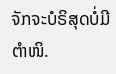ຈັກຈະບໍຣິສຸດບໍ່ມີຕຳໜິ.